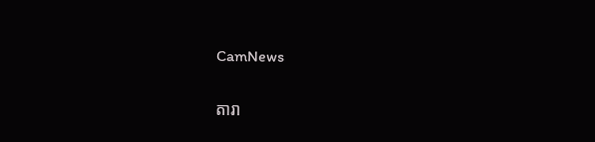CamNews

តារា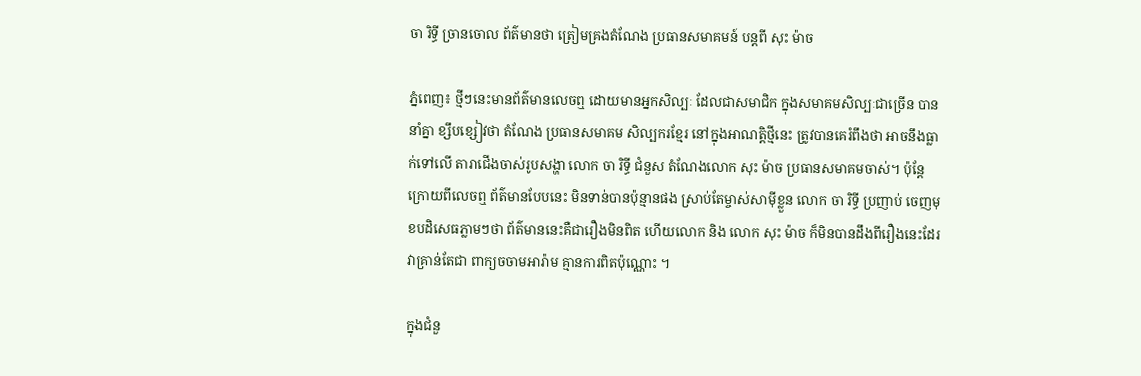ចា រិទ្ធី ច្រានចោល ព័ត៌មានថា ត្រៀមគ្រងតំណែង ប្រធានសមាគមន៍ បន្តពី សុះ ម៉ាច

ភ្នំពេញ៖ ថ្មីៗនេះមានព័ត៌មានលេចឮ ដោយមានអ្នកសិល្បៈ ដែលជាសមាជិក ក្នុងសមាគមសិល្បៈជាច្រើន បាននាំគ្នា ខ្សឹបខ្សៀវថា តំណែង ប្រធានសមាគម សិល្បករខ្មែរ នៅក្នុងអាណត្តិថ្មីនេះ ត្រូវបានគេរំពឹងថា អាចនឹងធ្លាក់ទៅលើ តារាជើងចាស់រូបសង្ហា លោក ចា រិទ្ធី ជំនួស តំណែងលោក សុះ ម៉ាច ប្រធានសមាគមចាស់។ ប៉ុន្តែក្រោយពីលេចឮ ព័ត៌មានបែបនេះ មិនទាន់បានប៉ុន្មានផង ស្រាប់តែម្ចាស់សាម៉ីខ្លួន លោក ចា រិទ្ធី ប្រញាប់ ចេញមុខបដិសេធភ្លាមៗថា ព័ត៌មាននេះគឺជារឿងមិនពិត ហើយលោក និង លោក សុះ ម៉ាច ក៏មិនបានដឹងពីរឿងនេះដែរ វាគ្រាន់តែជា ពាក្យចចាមអារ៉ាម គ្មានការពិតប៉ុណ្ណោះ ។

ក្នុងជំនួ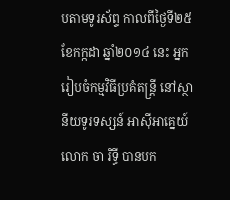បតាមទូរស័ព្ទ កាលពីថ្ងៃទី២៥ ខែកក្កដា ឆ្នាំ២០១៤ នេះ អ្នករៀបចំកម្មវិធីប្រគំតន្ត្រី នៅស្ថានីយទូរទស្សន៍ អាស៊ីអាគ្នេយ៍ លោក ចា រិទ្ធី បានបក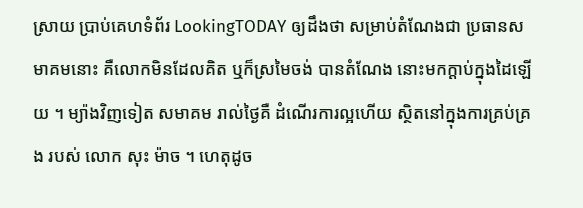ស្រាយ ប្រាប់គេហទំព័រ LookingTODAY ឲ្យដឹងថា សម្រាប់តំណែងជា ប្រធានសមាគមនោះ គឺលោកមិនដែលគិត ឬក៏ស្រមៃចង់ បានតំណែង នោះមកក្តាប់ក្នុងដៃឡើយ ។ ម្យ៉ាងវិញទៀត សមាគម រាល់ថ្ងៃគឺ ដំណើរការល្អហើយ ស្ថិតនៅក្នុងការគ្រប់គ្រង របស់ លោក សុះ ម៉ាច ។ ហេតុដូច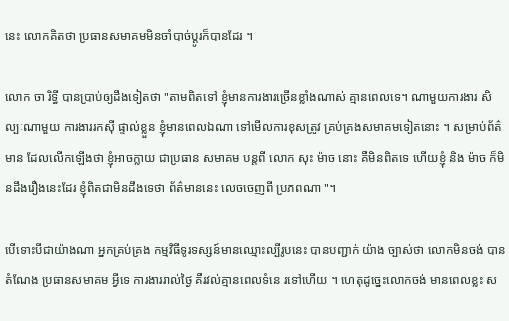នេះ លោកគិតថា ប្រធានសមាគមមិនចាំបាច់ប្តូរក៏បានដែរ ។

លោក ចា រិទ្ធី បានប្រាប់ឲ្យដឹងទៀតថា "តាមពិតទៅ ខ្ញុំមានការងារច្រើនខ្លាំងណាស់ គ្មានពេលទេ។ ណាមួយការងារ សិល្បៈណាមួយ ការងាររកស៊ី ផ្ទាល់ខ្លួន ខ្ញុំមានពេលឯណា ទៅមើលការខុសត្រូវ គ្រប់គ្រងសមាគមទៀតនោះ ។ សម្រាប់ព័ត៌មាន ដែលលើកឡើងថា ខ្ញុំអាចក្លាយ ជាប្រធាន សមាគម បន្តពី លោក សុះ ម៉ាច នោះ គឺមិនពិតទេ ហើយខ្ញុំ និង ម៉ាច ក៏មិនដឹងរឿងនេះដែរ ខ្ញុំពិតជាមិនដឹងទេថា ព័ត៌មាននេះ លេចចេញពី ប្រភពណា "។

បើទោះបីជាយ៉ាងណា អ្នកគ្រប់គ្រង កម្មវិធីទូរទស្សន៍មានឈ្មោះល្បីរូបនេះ បានបញ្ជាក់ យ៉ាង ច្បាស់ថា លោកមិនចង់ បានតំណែង ប្រធានសមាគម អ្វីទេ ការងាររាល់ថ្ងៃ គឺរវល់គ្មានពេលទំនេ រទៅហើយ ។ ហេតុដូច្នេះលោកចង់ មានពេលខ្លះ ស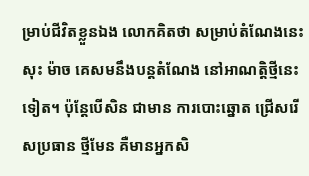ម្រាប់ជីវិតខ្លួនឯង លោកគិតថា សម្រាប់តំណែងនេះ សុះ ម៉ាច គេសមនឹងបន្តតំណែង នៅអាណត្តិថ្មីនេះទៀត។ ប៉ុន្តែបើសិន ជាមាន ការបោះឆ្នោត ជ្រើសរើសប្រធាន ថ្មីមែន គឺមានអ្នកសិ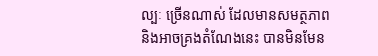ល្បៈ ច្រើនណាស់ ដែលមានសមត្ថភាព និងអាចគ្រងតំណែងនេះ បានមិនមែន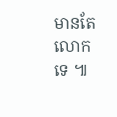មានតែលោកទេ ៕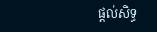ផ្តល់សិទ្ធ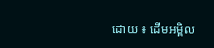ដោយ ៖ ដើមអម្ពិល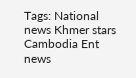Tags: National news Khmer stars Cambodia Ent news